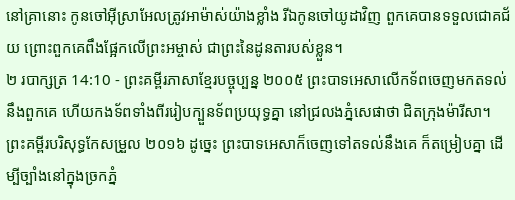នៅគ្រានោះ កូនចៅអ៊ីស្រាអែលត្រូវអាម៉ាស់យ៉ាងខ្លាំង រីឯកូនចៅយូដាវិញ ពួកគេបានទទួលជោគជ័យ ព្រោះពួកគេពឹងផ្អែកលើព្រះអម្ចាស់ ជាព្រះនៃដូនតារបស់ខ្លួន។
២ របាក្សត្រ 14:10 - ព្រះគម្ពីរភាសាខ្មែរបច្ចុប្បន្ន ២០០៥ ព្រះបាទអេសាលើកទ័ពចេញមកតទល់នឹងពួកគេ ហើយកងទ័ពទាំងពីររៀបក្បួនទ័ពប្រយុទ្ធគ្នា នៅជ្រលងភ្នំសេផាថា ជិតក្រុងម៉ារីសា។ ព្រះគម្ពីរបរិសុទ្ធកែសម្រួល ២០១៦ ដូច្នេះ ព្រះបាទអេសាក៏ចេញទៅតទល់នឹងគេ ក៏តម្រៀបគ្នា ដើម្បីច្បាំងនៅក្នុងច្រកភ្នំ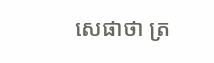សេផាថា ត្រ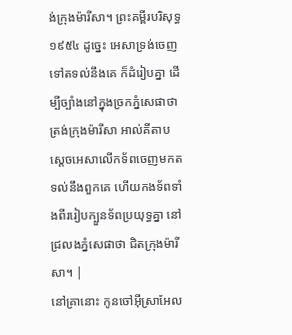ង់ក្រុងម៉ារីសា។ ព្រះគម្ពីរបរិសុទ្ធ ១៩៥៤ ដូច្នេះ អេសាទ្រង់ចេញទៅតទល់នឹងគេ ក៏ដំរៀបគ្នា ដើម្បីច្បាំងនៅក្នុងច្រកភ្នំសេផាថា ត្រង់ក្រុងម៉ារីសា អាល់គីតាប ស្តេចអេសាលើកទ័ពចេញមកតទល់នឹងពួកគេ ហើយកងទ័ពទាំងពីររៀបក្បួនទ័ពប្រយុទ្ធគ្នា នៅជ្រលងភ្នំសេផាថា ជិតក្រុងម៉ារីសា។ |
នៅគ្រានោះ កូនចៅអ៊ីស្រាអែល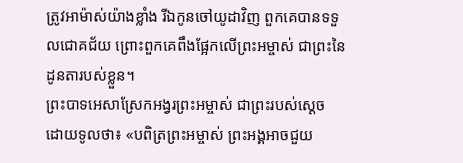ត្រូវអាម៉ាស់យ៉ាងខ្លាំង រីឯកូនចៅយូដាវិញ ពួកគេបានទទួលជោគជ័យ ព្រោះពួកគេពឹងផ្អែកលើព្រះអម្ចាស់ ជាព្រះនៃដូនតារបស់ខ្លួន។
ព្រះបាទអេសាស្រែកអង្វរព្រះអម្ចាស់ ជាព្រះរបស់ស្ដេច ដោយទូលថា៖ «បពិត្រព្រះអម្ចាស់ ព្រះអង្គអាចជួយ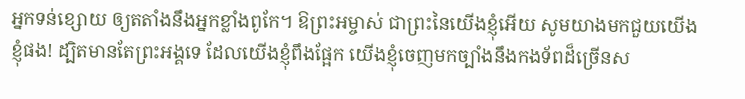អ្នកទន់ខ្សោយ ឲ្យតតាំងនឹងអ្នកខ្លាំងពូកែ។ ឱព្រះអម្ចាស់ ជាព្រះនៃយើងខ្ញុំអើយ សូមយាងមកជួយយើងខ្ញុំផង! ដ្បិតមានតែព្រះអង្គទេ ដែលយើងខ្ញុំពឹងផ្អែក យើងខ្ញុំចេញមកច្បាំងនឹងកងទ័ពដ៏ច្រើនស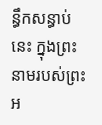ន្ធឹកសន្ធាប់នេះ ក្នុងព្រះនាមរបស់ព្រះអ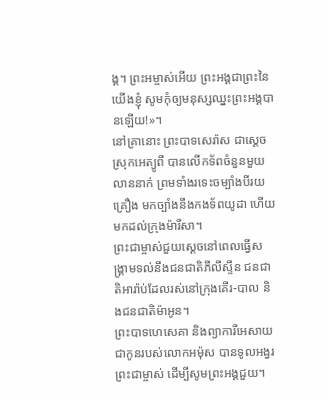ង្គ។ ព្រះអម្ចាស់អើយ ព្រះអង្គជាព្រះនៃយើងខ្ញុំ សូមកុំឲ្យមនុស្សឈ្នះព្រះអង្គបានឡើយ!»។
នៅគ្រានោះ ព្រះបាទសេរ៉ាស ជាស្ដេចស្រុកអេត្យូពី បានលើកទ័ពចំនួនមួយលាននាក់ ព្រមទាំងរទេះចម្បាំងបីរយគ្រឿង មកច្បាំងនឹងកងទ័ពយូដា ហើយមកដល់ក្រុងម៉ារីសា។
ព្រះជាម្ចាស់ជួយស្ដេចនៅពេលធ្វើសង្គ្រាមទល់នឹងជនជាតិភីលីស្ទីន ជនជាតិអារ៉ាប់ដែលរស់នៅក្រុងគើរ-បាល និងជនជាតិម៉ាអូន។
ព្រះបាទហេសេគា និងព្យាការីអេសាយ ជាកូនរបស់លោកអម៉ុស បានទូលអង្វរព្រះជាម្ចាស់ ដើម្បីសូមព្រះអង្គជួយ។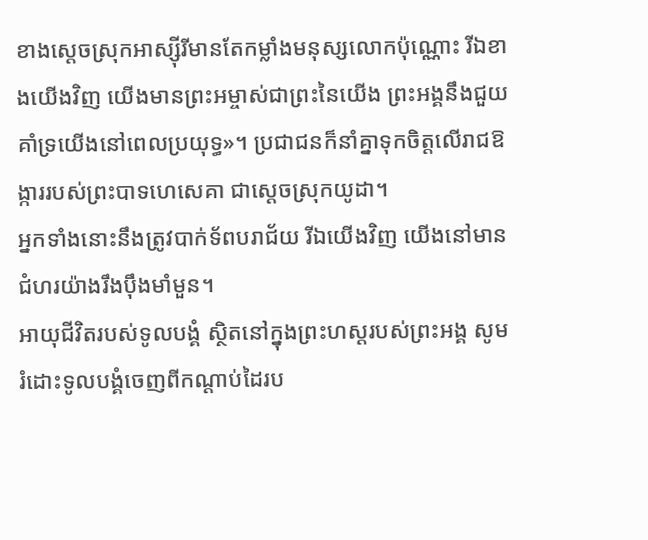ខាងស្ដេចស្រុកអាស្ស៊ីរីមានតែកម្លាំងមនុស្សលោកប៉ុណ្ណោះ រីឯខាងយើងវិញ យើងមានព្រះអម្ចាស់ជាព្រះនៃយើង ព្រះអង្គនឹងជួយគាំទ្រយើងនៅពេលប្រយុទ្ធ»។ ប្រជាជនក៏នាំគ្នាទុកចិត្តលើរាជឱង្ការរបស់ព្រះបាទហេសេគា ជាស្ដេចស្រុកយូដា។
អ្នកទាំងនោះនឹងត្រូវបាក់ទ័ពបរាជ័យ រីឯយើងវិញ យើងនៅមានជំហរយ៉ាងរឹងប៉ឹងមាំមួន។
អាយុជីវិតរបស់ទូលបង្គំ ស្ថិតនៅក្នុងព្រះហស្ដរបស់ព្រះអង្គ សូមរំដោះទូលបង្គំចេញពីកណ្ដាប់ដៃរប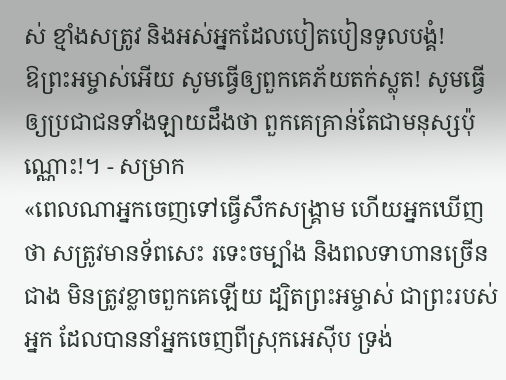ស់ ខ្មាំងសត្រូវ និងអស់អ្នកដែលបៀតបៀនទូលបង្គំ!
ឱព្រះអម្ចាស់អើយ សូមធ្វើឲ្យពួកគេភ័យតក់ស្លុត! សូមធ្វើឲ្យប្រជាជនទាំងឡាយដឹងថា ពួកគេគ្រាន់តែជាមនុស្សប៉ុណ្ណោះ!។ - សម្រាក
«ពេលណាអ្នកចេញទៅធ្វើសឹកសង្គ្រាម ហើយអ្នកឃើញថា សត្រូវមានទ័ពសេះ រទេះចម្បាំង និងពលទាហានច្រើនជាង មិនត្រូវខ្លាចពួកគេឡើយ ដ្បិតព្រះអម្ចាស់ ជាព្រះរបស់អ្នក ដែលបាននាំអ្នកចេញពីស្រុកអេស៊ីប ទ្រង់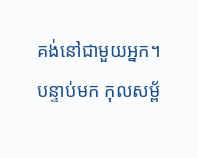គង់នៅជាមួយអ្នក។
បន្ទាប់មក កុលសម្ព័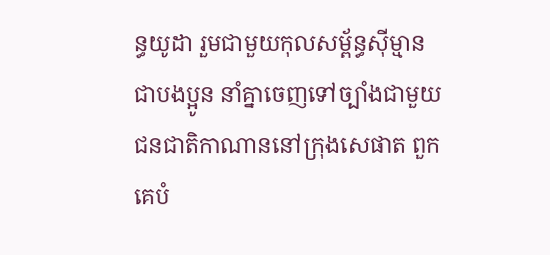ន្ធយូដា រួមជាមួយកុលសម្ព័ន្ធស៊ីម្មាន ជាបងប្អូន នាំគ្នាចេញទៅច្បាំងជាមួយជនជាតិកាណាននៅក្រុងសេផាត ពួកគេបំ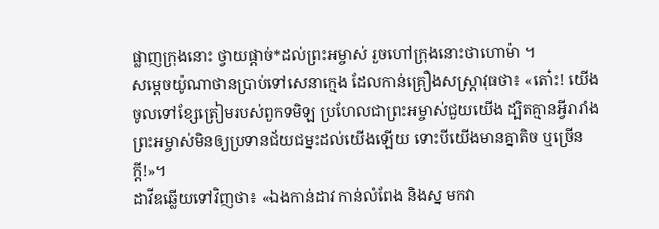ផ្លាញក្រុងនោះ ថ្វាយផ្ដាច់*ដល់ព្រះអម្ចាស់ រួចហៅក្រុងនោះថាហោម៉ា ។
សម្ដេចយ៉ូណាថានប្រាប់ទៅសេនាក្មេង ដែលកាន់គ្រឿងសស្ត្រាវុធថា៖ «តោ៎ះ! យើងចូលទៅខ្សែត្រៀមរបស់ពួកទមិឡ ប្រហែលជាព្រះអម្ចាស់ជួយយើង ដ្បិតគ្មានអ្វីរារាំងព្រះអម្ចាស់មិនឲ្យប្រទានជ័យជម្នះដល់យើងឡើយ ទោះបីយើងមានគ្នាតិច ឬច្រើនក្ដី!»។
ដាវីឌឆ្លើយទៅវិញថា៖ «ឯងកាន់ដាវ កាន់លំពែង និងស្ន មកវា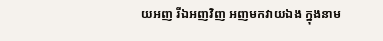យអញ រីឯអញវិញ អញមកវាយឯង ក្នុងនាម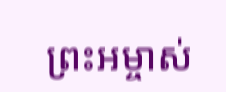ព្រះអម្ចាស់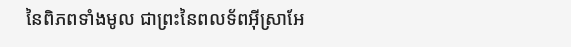នៃពិភពទាំងមូល ជាព្រះនៃពលទ័ពអ៊ីស្រាអែ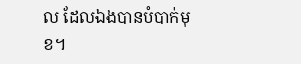ល ដែលឯងបានបំបាក់មុខ។